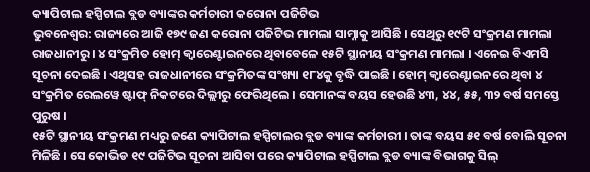କ୍ୟାପିଟାଲ ହସ୍ପିଟାଲ ବ୍ଲଡ ବ୍ୟାଙ୍କର କର୍ମଚାରୀ କରୋନା ପଜିଟିଭ
ଭୁବନେଶ୍ୱର: ରାଜ୍ୟରେ ଆଜି ୧୭୯ ଜଣ କରୋନା ପଜିଟିଭ ମାମଲା ସାମ୍ନାକୁ ଆସିଛି । ସେଥିରୁ ୧୯ଟି ସଂକ୍ରମଣ ମାମଲା ରାଜଧାନୀରୁ । ୪ ସଂକ୍ରମିତ ହୋମ୍ କ୍ୱାରେଣ୍ଟାଇନରେ ଥିବାବେଳେ ୧୫ଟି ସ୍ଥାନୀୟ ସଂକ୍ରମଣ ମାମଲା । ଏନେଇ ବିଏମସି ସୂଚନା ଦେଇଛି । ଏଥିସହ ରାଜଧାନୀରେ ସଂକ୍ରମିତଙ୍କ ସଂଖ୍ୟା ୧୮୪କୁ ବୃଦ୍ଧି ପାଇଛି । ହୋମ୍ କ୍ୱାରେଣ୍ଟାଇନରେ ଥିବା ୪ ସଂକ୍ରମିତ ରେଲୱେ ଷ୍ଟାଫ୍ ନିକଟରେ ଦିଲ୍ଲୀରୁ ଫେରିଥିଲେ । ସେମାନଙ୍କ ବୟସ ହେଉଛି ୪୩, ୪୪, ୫୫, ୩୨ ବର୍ଷ ସମସ୍ତେ ପୁରୁଷ ।
୧୫ଟି ସ୍ଥାନୀୟ ସଂକ୍ରମଣ ମଧ୍ୟରୁ ଜଣେ କ୍ୟାପିଟାଲ ହସ୍ପିଟାଲର ବ୍ଲଡ ବ୍ୟାଙ୍କ କର୍ମଚାରୀ । ତାଙ୍କ ବୟସ ୫୧ ବର୍ଷ ବୋଲି ସୂଚନା ମିଳିଛି । ସେ କୋଭିଡ ୧୯ ପଜିଟିଭ ସୂଚନା ଆସିବା ପରେ କ୍ୟାପିଟାଲ ହସ୍ପିଟାଲ ବ୍ଲଡ ବ୍ୟାଙ୍କ ବିଭାଗକୁ ସିଲ୍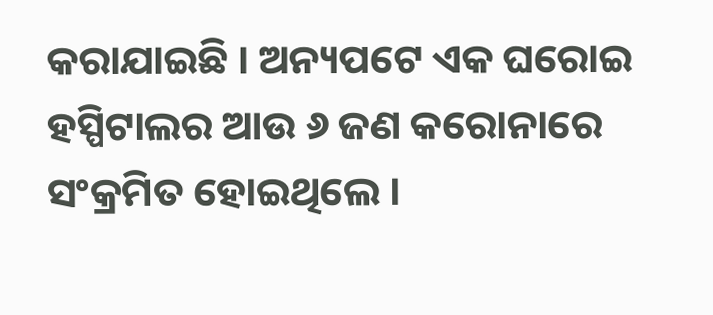କରାଯାଇଛି । ଅନ୍ୟପଟେ ଏକ ଘରୋଇ ହସ୍ପିଟାଲର ଆଉ ୬ ଜଣ କରୋନାରେ ସଂକ୍ରମିତ ହୋଇଥିଲେ ।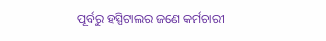ପୂର୍ବରୁ ହସ୍ପିଟାଲର ଜଣେ କର୍ମଚାରୀ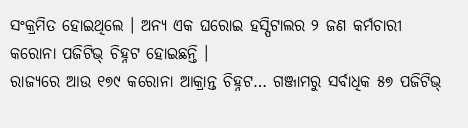ସଂକ୍ରମିତ ହୋଇଥିଲେ । ଅନ୍ୟ ଏକ ଘରୋଇ ହସ୍ପିଟାଲର ୨ ଜଣ କର୍ମଚାରୀ କରୋନା ପଜିଟିଭ୍ ଚିହ୍ନଟ ହୋଇଛନ୍ତି ।
ରାଜ୍ୟରେ ଆଉ ୧୭୯ କରୋନା ଆକ୍ରାନ୍ତ ଚିହ୍ନଟ… ଗଞ୍ଜାମରୁ ସର୍ବାଧିକ ୫୭ ପଜିଟିଭ୍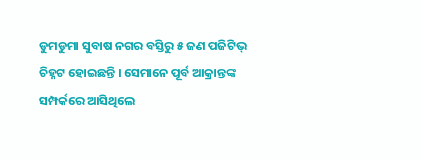ଡୁମଡୁମା ସୁବାଷ ନଗର ବସ୍ତିରୁ ୫ ଜଣ ପଜିଟିଭ୍ ଚିହ୍ନଟ ହୋଇଛନ୍ତି । ସେମାନେ ପୂର୍ବ ଆକ୍ରାନ୍ତଙ୍କ ସମ୍ପର୍କରେ ଆସିଥିଲେ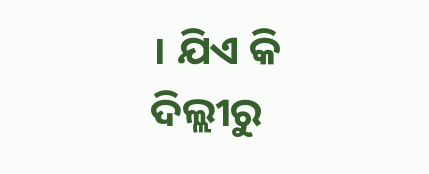। ଯିଏ କି ଦିଲ୍ଲୀରୁ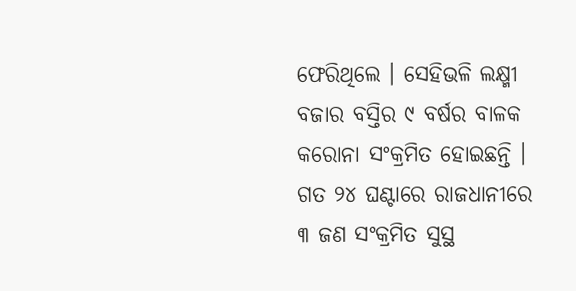ଫେରିଥିଲେ । ସେହିଭଳି ଲକ୍ଷ୍ମୀ ବଜାର ବସ୍ତିର ୯ ବର୍ଷର ବାଳକ କରୋନା ସଂକ୍ରମିତ ହୋଇଛନ୍ତି । ଗତ ୨୪ ଘଣ୍ଟାରେ ରାଜଧାନୀରେ ୩ ଜଣ ସଂକ୍ରମିତ ସୁସ୍ଥ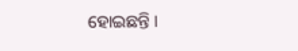ହୋଇଛନ୍ତି ।